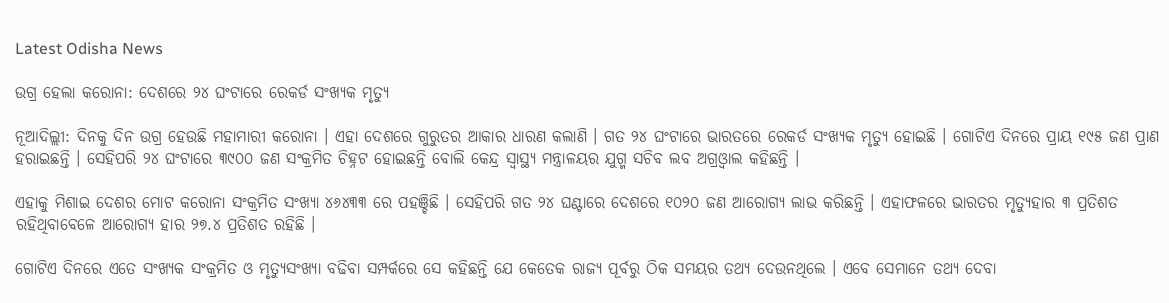Latest Odisha News

ଉଗ୍ର ହେଲା କରୋନା: ଦେଶରେ ୨୪ ଘଂଟାରେ ରେକର୍ଡ ସଂଖ୍ୟକ ମୃତ୍ୟୁ

ନୂଆଦିଲ୍ଲୀ: ଦିନକୁ ଦିନ ଉଗ୍ର ହେଉଛି ମହାମାରୀ କରୋନା । ଏହା ଦେଶରେ ଗୁରୁତର ଆକାର ଧାରଣ କଲାଣି । ଗତ ୨୪ ଘଂଟାରେ ଭାରତରେ ରେକର୍ଡ ସଂଖ୍ୟକ ମୃତ୍ୟୁ ହୋଇଛି । ଗୋଟିଏ ଦିନରେ ପ୍ରାୟ ୧୯୫ ଜଣ ପ୍ରାଣ ହରାଇଛନ୍ତି । ସେହିପରି ୨୪ ଘଂଟାରେ ୩୯୦୦ ଜଣ ସଂକ୍ରମିତ ଚିହ୍ନଟ ହୋଇଛନ୍ତି ବୋଲି କେନ୍ଦ୍ର ସ୍ୱାସ୍ଥ୍ୟ ମନ୍ତ୍ରାଳୟର ଯୁଗ୍ମ ସଚିବ ଲବ ଅଗ୍ରଓ୍ୱାଲ କହିଛନ୍ତି ।

ଏହାକୁ ମିଶାଇ ଦେଶର ମୋଟ କରୋନା ସଂକ୍ରମିତ ସଂଖ୍ୟା ୪୬୪୩୩ ରେ ପହଞ୍ଚିଛି । ସେହିପରି ଗତ ୨୪ ଘଣ୍ଟାରେ ଦେଶରେ ୧୦୨୦ ଜଣ ଆରୋଗ୍ୟ ଲାଭ କରିଛନ୍ତି । ଏହାଫଳରେ ଭାରତର ମୃତ୍ୟୁହାର ୩ ପ୍ରତିଶତ ରହିଥିବାବେଳେ ଆରୋଗ୍ୟ ହାର ୨୭.୪ ପ୍ରତିଶତ ରହିଛି ।

ଗୋଟିଏ ଦିନରେ ଏତେ ସଂଖ୍ୟକ ସଂକ୍ରମିତ ଓ ମୃତ୍ୟୁସଂଖ୍ୟା ବଢିବା ସମ୍ପର୍କରେ ସେ କହିଛନ୍ତି ଯେ କେତେକ ରାଜ୍ୟ ପୂର୍ବରୁ ଠିକ ସମୟର ତଥ୍ୟ ଦେଉନଥିଲେ । ଏବେ ସେମାନେ ତଥ୍ୟ ଦେବା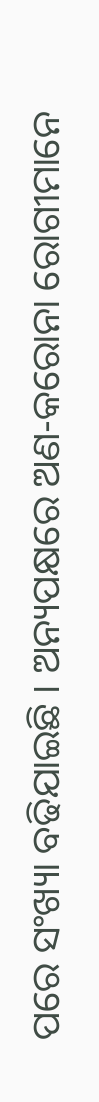ପରେ ସଂଖ୍ୟା ବଢିଯାଇଛି । ଅନ୍ୟପକ୍ଷରେ ଅଣ-କରୋନା ରୋଗୀମାନେ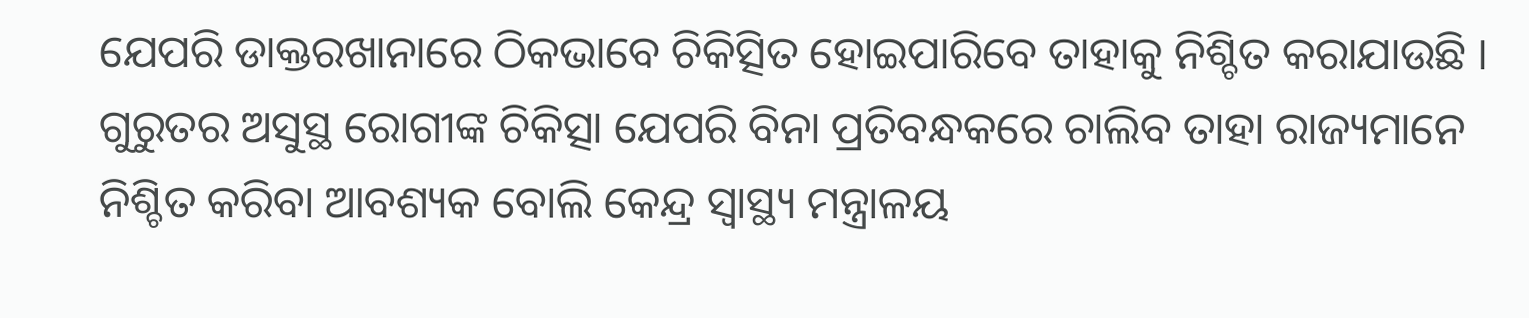ଯେପରି ଡାକ୍ତରଖାନାରେ ଠିକଭାବେ ଚିକିତ୍ସିତ ହୋଇପାରିବେ ତାହାକୁ ନିଶ୍ଚିତ କରାଯାଉଛି । ଗୁରୁତର ଅସୁସ୍ଥ ରୋଗୀଙ୍କ ଚିକିତ୍ସା ଯେପରି ବିନା ପ୍ରତିବନ୍ଧକରେ ଚାଲିବ ତାହା ରାଜ୍ୟମାନେ ନିଶ୍ଚିତ କରିବା ଆବଶ୍ୟକ ବୋଲି କେନ୍ଦ୍ର ସ୍ୱାସ୍ଥ୍ୟ ମନ୍ତ୍ରାଳୟ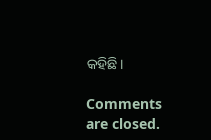କହିଛି।

Comments are closed.